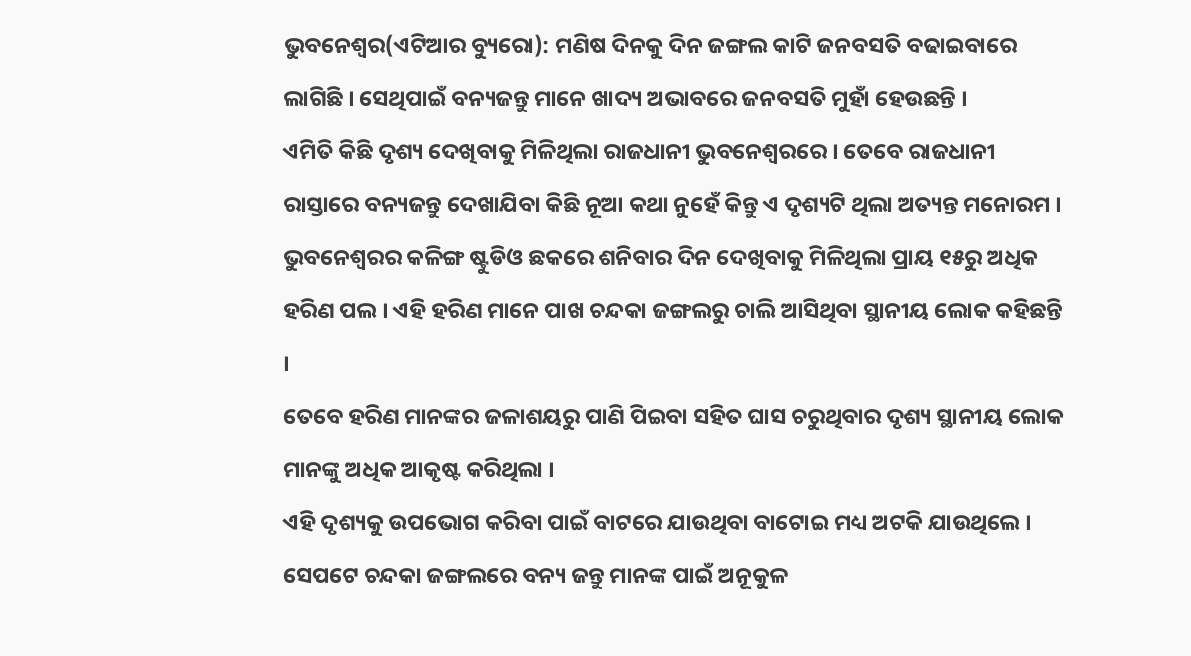ଭୁବନେଶ୍ୱର(ଏଟିଆର ବ୍ୟୁରୋ): ମଣିଷ ଦିନକୁ ଦିନ ଜଙ୍ଗଲ କାଟି ଜନବସତି ବଢାଇବାରେ ଲାଗିଛି । ସେଥିପାଇଁ ବନ୍ୟଜନ୍ତୁ ମାନେ ଖାଦ୍ୟ ଅଭାବରେ ଜନବସତି ମୁହାଁ ହେଉଛନ୍ତି ।
ଏମିତି କିଛି ଦୃଶ୍ୟ ଦେଖିବାକୁ ମିଳିଥିଲା ରାଜଧାନୀ ଭୁବନେଶ୍ୱରରେ । ତେବେ ରାଜଧାନୀ ରାସ୍ତାରେ ବନ୍ୟଜନ୍ତୁ ଦେଖାଯିବା କିଛି ନୂଆ କଥା ନୁହେଁ କିନ୍ତୁ ଏ ଦୃଶ୍ୟଟି ଥିଲା ଅତ୍ୟନ୍ତ ମନୋରମ ।
ଭୁବନେଶ୍ୱରର କଳିଙ୍ଗ ଷ୍ଟୁଡିଓ ଛକରେ ଶନିବାର ଦିନ ଦେଖିବାକୁ ମିଳିଥିଲା ପ୍ରାୟ ୧୫ରୁ ଅଧିକ ହରିଣ ପଲ । ଏହି ହରିଣ ମାନେ ପାଖ ଚନ୍ଦକା ଜଙ୍ଗଲରୁ ଚାଲି ଆସିଥିବା ସ୍ଥାନୀୟ ଲୋକ କହିଛନ୍ତି ।
ତେବେ ହରିଣ ମାନଙ୍କର ଜଳାଶୟରୁ ପାଣି ପିଇବା ସହିତ ଘାସ ଚରୁଥିବାର ଦୃଶ୍ୟ ସ୍ଥାନୀୟ ଲୋକ ମାନଙ୍କୁ ଅଧିକ ଆକୃଷ୍ଟ କରିଥିଲା ।
ଏହି ଦୃଶ୍ୟକୁ ଉପଭୋଗ କରିବା ପାଇଁ ବାଟରେ ଯାଉଥିବା ବାଟୋଇ ମଧ୍ୟ ଅଟକି ଯାଉଥିଲେ ।
ସେପଟେ ଚନ୍ଦକା ଜଙ୍ଗଲରେ ବନ୍ୟ ଜନ୍ତୁ ମାନଙ୍କ ପାଇଁ ଅନୂକୁଳ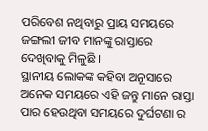ପରିବେଶ ନଥିବାରୁ ପ୍ରାୟ ସମୟରେ ଜଙ୍ଗଲୀ ଜୀବ ମାନଙ୍କୁ ରାସ୍ତାରେ ଦେଖିବାକୁ ମିଳୁଛି ।
ସ୍ଥାନୀୟ ଲୋକଙ୍କ କହିବା ଅନୂସାରେ ଅନେକ ସମୟରେ ଏହି ଜନ୍ତୁ ମାନେ ରାସ୍ତା ପାର ହେଉଥିବା ସମୟରେ ଦୁର୍ଘଟଣା ର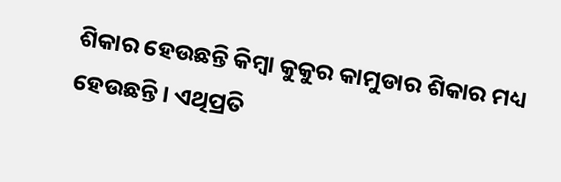ଶିକାର ହେଉଛନ୍ତି କିମ୍ବା କୁକୁର କାମୁଡାର ଶିକାର ମଧ୍ୟ ହେଉଛନ୍ତି । ଏଥିପ୍ରତି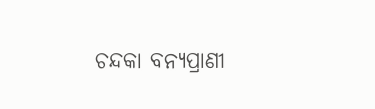ଚନ୍ଦକା ବନ୍ୟପ୍ରାଣୀ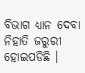ବିଭାଗ ଧ୍ୟାନ ଦେବା ନିହାତି ଜରୁରୀ ହୋଇପଡିଛି ।